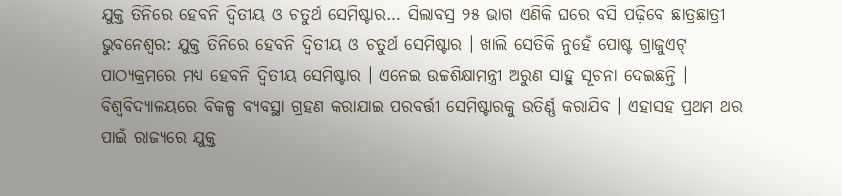ଯୁକ୍ତ ତିନିରେ ହେବନି ଦ୍ୱିତୀୟ ଓ ଚତୁର୍ଥ ସେମିଷ୍ଟାର… ସିଲାବସ୍ର ୨୫ ଭାଗ ଏଣିକି ଘରେ ବସି ପଢ଼ିବେ ଛାତ୍ରଛାତ୍ରୀ
ଭୁବନେଶ୍ୱର: ଯୁକ୍ତ ତିନିରେ ହେବନି ଦ୍ୱିତୀୟ ଓ ଚତୁର୍ଥ ସେମିଷ୍ଟାର । ଖାଲି ସେତିକି ନୁହେଁ ପୋଷ୍ଟ ଗ୍ରାଜୁଏଟ୍ ପାଠ୍ୟକ୍ରମରେ ମଧ୍ୟ ହେବନି ଦ୍ୱିତୀୟ ସେମିଷ୍ଟାର । ଏନେଇ ଉଚ୍ଚଶିକ୍ଷାମନ୍ତ୍ରୀ ଅରୁଣ ସାହୁ ସୂଚନା ଦେଇଛନ୍ତି । ବିଶ୍ୱବିଦ୍ୟାଳୟରେ ବିକଳ୍ପ ବ୍ୟବସ୍ଥା ଗ୍ରହଣ କରାଯାଇ ପରବର୍ତ୍ତୀ ସେମିଷ୍ଟାରକୁ ଉତିର୍ଣ୍ଣ କରାଯିବ । ଏହାସହ ପ୍ରଥମ ଥର ପାଇଁ ରାଜ୍ୟରେ ଯୁକ୍ତ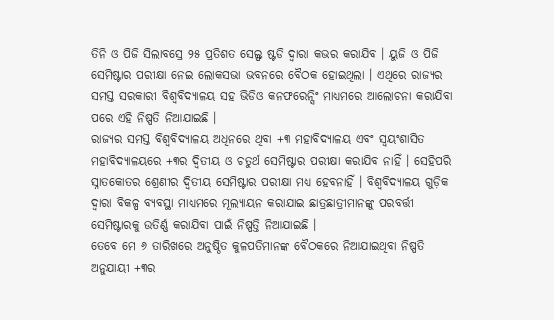ତିନି ଓ ପିଜି ସିଲାବସ୍ରେ ୨୫ ପ୍ରତିଶତ ସେଲ୍ଫ ଷ୍ଟଡି ଦ୍ୱାରା କଭର କରାଯିବ । ୟୁଜି ଓ ପିଜି ସେମିଷ୍ଟାର ପରୀକ୍ଷା ନେଇ ଲୋକସଭା ଭବନରେ ବୈଠକ ହୋଇଥିଲା । ଏଥିରେ ରାଜ୍ୟର ସମସ୍ତ ସରକାରୀ ବିଶ୍ୱବିଦ୍ୟାଳୟ ସହ ଭିଡିଓ କନଫରେନ୍ସିଂ ମାଧ୍ୟମରେ ଆଲୋଚନା କରାଯିବା ପରେ ଏହି ନିଷ୍ପତି ନିଆଯାଇଛି ।
ରାଜ୍ୟର ସମସ୍ତ ବିଶ୍ୱବିଦ୍ୟାଳୟ ଅଧିନରେ ଥିବା +୩ ମହାବିଦ୍ୟାଳୟ ଏବଂ ସ୍ୱୟଂଶାସିତ ମହାବିଦ୍ୟାଳୟରେ +୩ର ଦ୍ୱିତୀୟ ଓ ଚତୁର୍ଥ ସେମିଷ୍ଟାର ପରୀକ୍ଷା କରାଯିବ ନାହିଁ । ସେହିପରି ସ୍ନାତକୋତର ଶ୍ରେଣୀର ଦ୍ୱିତୀୟ ସେମିଷ୍ଟାର ପରୀକ୍ଷା ମଧ୍ୟ ହେବନାହିଁ । ବିଶ୍ୱବିଦ୍ୟାଳୟ ଗୁଡ଼ିକ ଦ୍ୱାରା ବିକଳ୍ପ ବ୍ୟବସ୍ଥା ମାଧ୍ୟମରେ ମୂଲ୍ୟାୟନ କରାଯାଇ ଛାତ୍ରଛାତ୍ରୀମାନଙ୍କୁ ପରବର୍ତ୍ତୀ ସେମିଷ୍ଟାରକୁ ଉତିର୍ଣ୍ଣ କରାଯିବା ପାଇଁ ନିଷ୍ପତ୍ତି ନିଆଯାଇଛି ।
ତେବେ ମେ ୬ ତାରିଖରେ ଅନୁଷ୍ଠିତ କୁଳପତିମାନଙ୍କ ବୈଠକରେ ନିଆଯାଇଥିବା ନିଷ୍ପତି ଅନୁଯାୟୀ +୩ର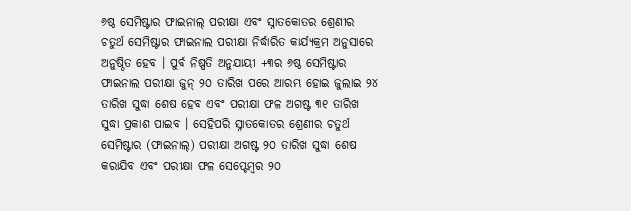୬ଷ୍ଠ ସେମିଷ୍ଟାର ଫାଇନାଲ୍ ପରୀକ୍ଷା ଏବଂ ସ୍ନାତକୋତର ଶ୍ରେଣୀର ଚତୁର୍ଥ ସେମିଷ୍ଟାର ଫାଇନାଲ ପରୀକ୍ଷା ନିର୍ଦ୍ଧାରିତ କାର୍ଯ୍ୟକ୍ରମ ଅନୁସାରେ ଅନୁଷ୍ଠିତ ହେବ । ପୁର୍ବ ନିଷ୍ପତି ଅନୁଯାୟୀ +୩ର ୬ଷ୍ଠ ସେମିଷ୍ଟାର ଫାଇନାଲ ପରୀକ୍ଷା ଜୁନ୍ ୨୦ ତାରିଖ ପରେ ଆରମ୍ଭ ହୋଇ ଜୁଲାଇ ୨୪ ତାରିଖ ସୁଦ୍ଧା ଶେଷ ହେବ ଏବଂ ପରୀକ୍ଷା ଫଳ ଅଗଷ୍ଟ ୩୧ ତାରିଖ ସୁଦ୍ଧା ପ୍ରକାଶ ପାଇବ । ସେହିପରି ସ୍ନାତକୋତର ଶ୍ରେଣୀର ଚତୁର୍ଥ ସେମିଷ୍ଟାର (ଫାଇନାଲ୍) ପରୀକ୍ଷା ଅଗଷ୍ଟ ୨୦ ତାରିଖ ସୁଦ୍ଧା ଶେଷ କରାଯିବ ଏବଂ ପରୀକ୍ଷା ଫଳ ସେପ୍ଟେମ୍ବର ୨୦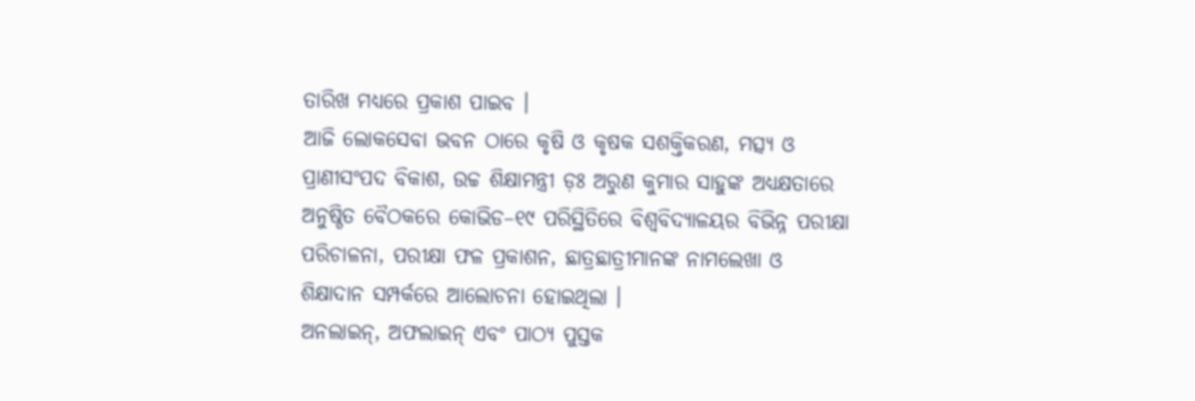ତାରିଖ ମଧ୍ୟରେ ପ୍ରକାଶ ପାଇବ ।
ଆଜି ଲୋକସେବା ଭବନ ଠାରେ କୃଷି ଓ କୃଷକ ସଶକ୍ତିକରଣ, ମତ୍ସ୍ୟ ଓ ପ୍ରାଣୀସଂପଦ ବିକାଶ, ଉଚ୍ଚ ଶିକ୍ଷାମନ୍ତ୍ରୀ ଡ଼ଃ ଅରୁଣ କୁମାର ସାହୁଙ୍କ ଅଧ୍ୟକ୍ଷତାରେ ଅନୁଷ୍ଠିତ ବୈଠକରେ କୋଭିଡ–୧୯ ପରିସ୍ଥିତିରେ ବିଶ୍ୱବିଦ୍ୟାଳୟର ବିଭିନ୍ନ ପରୀକ୍ଷା ପରିଚାଳନା, ପରୀକ୍ଷା ଫଳ ପ୍ରକାଶନ, ଛାତ୍ରଛାତ୍ରୀମାନଙ୍କ ନାମଲେଖା ଓ ଶିକ୍ଷାଦାନ ସମ୍ପର୍କରେ ଆଲୋଚନା ହୋଇଥିଲା ।
ଅନଲାଇନ୍, ଅଫଲାଇନ୍ ଏବଂ ପାଠ୍ୟ ପୁସ୍ତକ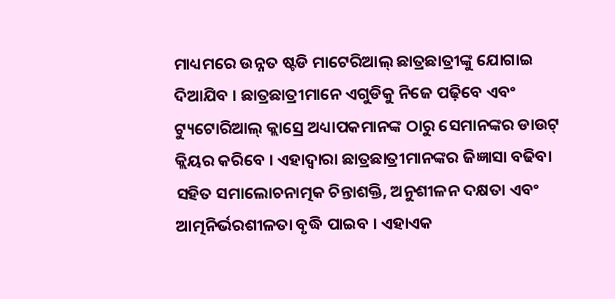ମାଧ୍ୟମରେ ଉନ୍ନତ ଷ୍ଟଡି ମାଟେରିଆଲ୍ ଛାତ୍ରଛାତ୍ରୀଙ୍କୁ ଯୋଗାଇ ଦିଆଯିବ । ଛାତ୍ରଛାତ୍ରୀମାନେ ଏଗୁଡିକୁ ନିଜେ ପଢ଼ିବେ ଏବଂ ଟ୍ୟୁଟୋରିଆଲ୍ କ୍ଲାସ୍ରେ ଅଧ୍ୟାପକମାନଙ୍କ ଠାରୁ ସେମାନଙ୍କର ଡାଉଟ୍ କ୍ଲିୟର କରିବେ । ଏହାଦ୍ୱାରା ଛାତ୍ରଛାତ୍ରୀମାନଙ୍କର ଜିଜ୍ଞାସା ବଢିବା ସହିତ ସମାଲୋଚନାତ୍ମକ ଚିନ୍ତାଶକ୍ତି, ଅନୁଶୀଳନ ଦକ୍ଷତା ଏବଂ ଆତ୍ମନିର୍ଭରଶୀଳତା ବୃଦ୍ଧି ପାଇବ । ଏହାଏକ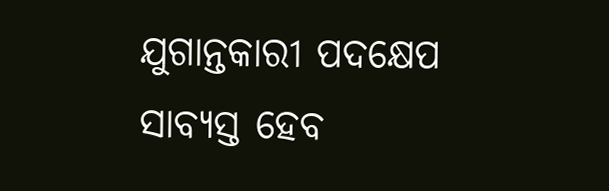ଯୁଗାନ୍ତକାରୀ ପଦକ୍ଷେପ ସାବ୍ୟସ୍ତ ହେବ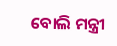ବୋଲି ମନ୍ତ୍ରୀ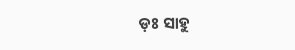ଡ଼ଃ ସାହୁ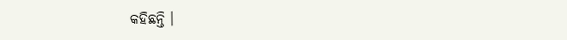କହିଛନ୍ତି ।